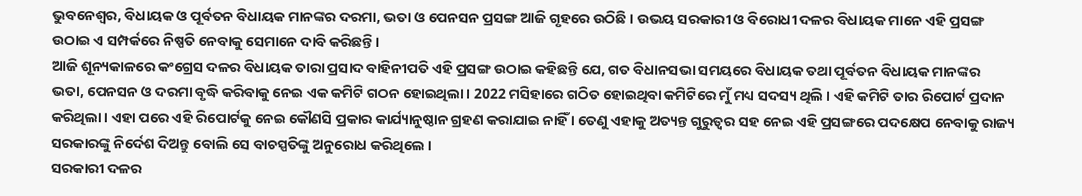ଭୁବନେଶ୍ୱର, ବିଧାୟକ ଓ ପୂର୍ବତନ ବିଧାୟକ ମାନଙ୍କର ଦରମା, ଭତା ଓ ପେନସନ ପ୍ରସଙ୍ଗ ଆଜି ଗୃହରେ ଉଠିଛି । ଉଭୟ ସରକାରୀ ଓ ବିରୋଧୀ ଦଳର ବିଧାୟକ ମାନେ ଏହି ପ୍ରସଙ୍ଗ ଉଠାଇ ଏ ସମ୍ପର୍କରେ ନିଷ୍ପତି ନେବାକୁ ସେମାନେ ଦାବି କରିଛନ୍ତି ।
ଆଜି ଶୂନ୍ୟକାଳରେ କଂଗ୍ରେସ ଦଳର ବିଧାୟକ ତାରା ପ୍ରସାଦ ବାହିନୀପତି ଏହି ପ୍ରସଙ୍ଗ ଉଠାଇ କହିଛନ୍ତି ଯେ, ଗତ ବିଧାନସଭା ସମୟରେ ବିଧାୟକ ତଥା ପୂର୍ବତନ ବିଧାୟକ ମାନଙ୍କର ଭତା, ପେନସନ ଓ ଦରମା ବୃଦ୍ଧି କରିବାକୁ ନେଇ ଏକ କମିଟି ଗଠନ ହୋଇଥିଲା । 2022 ମସିହାରେ ଗଠିତ ହୋଇଥିବା କମିଟିରେ ମୁଁ ମଧ୍ୟ ସଦସ୍ୟ ଥିଲି । ଏହି କମିଟି ତାର ରିପୋର୍ଟ ପ୍ରଦାନ କରିଥିଲା । ଏହା ପରେ ଏହି ରିପୋର୍ଟକୁ ନେଇ କୌଣସି ପ୍ରକାର କାର୍ଯ୍ୟାନୁଷ୍ଠାନ ଗ୍ରହଣ କରାଯାଇ ନାହିଁ । ତେଣୁ ଏହାକୁ ଅତ୍ୟନ୍ତ ଗୁରୁତ୍ୱର ସହ ନେଇ ଏହି ପ୍ରସଙ୍ଗରେ ପଦକ୍ଷେପ ନେବାକୁ ରାଜ୍ୟ ସରକାରଙ୍କୁ ନିର୍ଦେଶ ଦିଅନ୍ତୁ ବୋଲି ସେ ବାଚସ୍ପତିଙ୍କୁ ଅନୁରୋଧ କରିଥିଲେ ।
ସରକାରୀ ଦଳର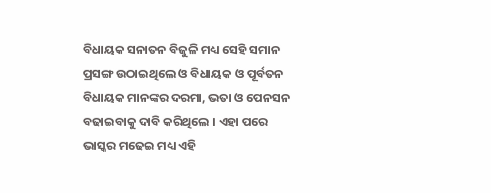ବିଧାୟକ ସନାତନ ବିଜୁଳି ମଧ୍ୟ ସେହି ସମାନ ପ୍ରସଙ୍ଗ ଉଠାଇଥିଲେ ଓ ବିଧାୟକ ଓ ପୂର୍ବତନ ବିଧାୟକ ମାନଙ୍କର ଦରମା, ଭତା ଓ ପେନସନ ବଢାଇବାକୁ ଦାବି କରିଥିଲେ । ଏହା ପରେ ଭାସ୍କର ମଢେଇ ମଧ୍ୟ ଏହି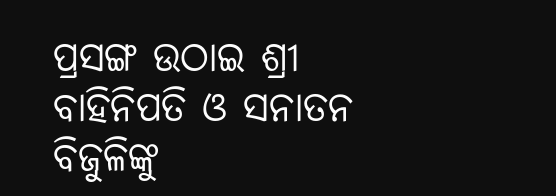ପ୍ରସଙ୍ଗ ଉଠାଇ ଶ୍ରୀ ବାହିନିପତି ଓ ସନାତନ ବିଜୁଳିଙ୍କୁ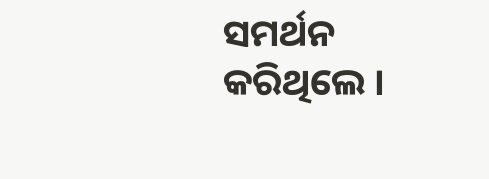ସମର୍ଥନ କରିଥିଲେ ।